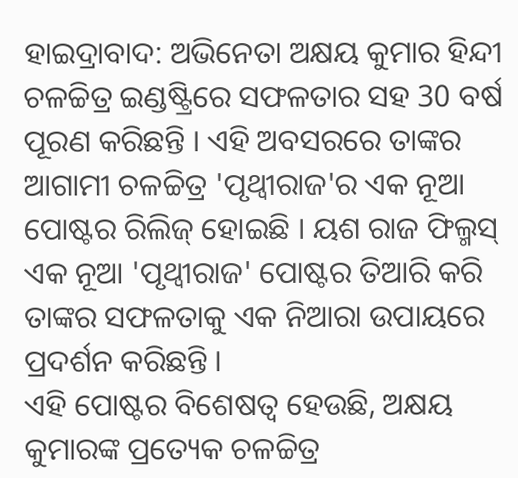ହାଇଦ୍ରାବାଦ: ଅଭିନେତା ଅକ୍ଷୟ କୁମାର ହିନ୍ଦୀ ଚଳଚ୍ଚିତ୍ର ଇଣ୍ଡଷ୍ଟ୍ରିରେ ସଫଳତାର ସହ 30 ବର୍ଷ ପୂରଣ କରିଛନ୍ତି । ଏହି ଅବସରରେ ତାଙ୍କର ଆଗାମୀ ଚଳଚ୍ଚିତ୍ର 'ପୃଥ୍ବୀରାଜ'ର ଏକ ନୂଆ ପୋଷ୍ଟର ରିଲିଜ୍ ହୋଇଛି । ୟଶ ରାଜ ଫିଲ୍ମସ୍ ଏକ ନୂଆ 'ପୃଥ୍ବୀରାଜ' ପୋଷ୍ଟର ତିଆରି କରି ତାଙ୍କର ସଫଳତାକୁ ଏକ ନିଆରା ଉପାୟରେ ପ୍ରଦର୍ଶନ କରିଛନ୍ତି ।
ଏହି ପୋଷ୍ଟର ବିଶେଷତ୍ବ ହେଉଛି, ଅକ୍ଷୟ କୁମାରଙ୍କ ପ୍ରତ୍ୟେକ ଚଳଚ୍ଚିତ୍ର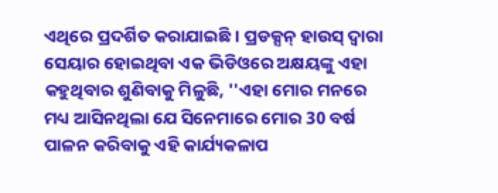ଏଥିରେ ପ୍ରଦର୍ଶିତ କରାଯାଇଛି । ପ୍ରଡକ୍ସନ୍ ହାଉସ୍ ଦ୍ୱାରା ସେୟାର ହୋଇଥିବା ଏକ ଭିଡିଓରେ ଅକ୍ଷୟଙ୍କୁ ଏହା କହୁଥିବାର ଶୁଣିବାକୁ ମିଳୁଛି, ''ଏହା ମୋର ମନରେ ମଧ୍ୟ ଆସିନଥିଲା ଯେ ସିନେମାରେ ମୋର 30 ବର୍ଷ ପାଳନ କରିବାକୁ ଏହି କାର୍ଯ୍ୟକଳାପ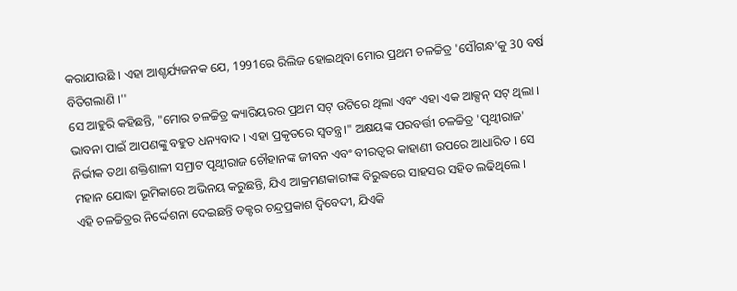କରାଯାଉଛି । ଏହା ଆଶ୍ଚର୍ଯ୍ୟଜନକ ଯେ, 1991ରେ ରିଲିଜ ହୋଇଥିବା ମୋର ପ୍ରଥମ ଚଳଚ୍ଚିତ୍ର 'ସୌଗନ୍ଧ'କୁ 30 ବର୍ଷ ବିତିଗଲାଣି ।''
ସେ ଆହୁରି କହିଛନ୍ତି, "ମୋର ଚଳଚ୍ଚିତ୍ର କ୍ୟାରିୟରର ପ୍ରଥମ ସଟ୍ ଉଟିରେ ଥିଲା ଏବଂ ଏହା ଏକ ଆକ୍ସନ୍ ସଟ୍ ଥିଲା । ଭାବନା ପାଇଁ ଆପଣଙ୍କୁ ବହୁତ ଧନ୍ୟବାଦ । ଏହା ପ୍ରକୃତରେ ସ୍ବତନ୍ତ୍ର।" ଅକ୍ଷୟଙ୍କ ପରବର୍ତ୍ତୀ ଚଳଚ୍ଚିତ୍ର 'ପୃଥ୍ବୀରାଜ' ନିର୍ଭୀକ ତଥା ଶକ୍ତିଶାଳୀ ସମ୍ରାଟ ପୃଥ୍ବୀରାଜ ଚୌହାନଙ୍କ ଜୀବନ ଏବଂ ବୀରତ୍ୱର କାହାଣୀ ଉପରେ ଆଧାରିତ । ସେ ମହାନ ଯୋଦ୍ଧା ଭୂମିକାରେ ଅଭିନୟ କରୁଛନ୍ତି, ଯିଏ ଆକ୍ରମଣକାରୀଙ୍କ ବିରୁଦ୍ଧରେ ସାହସର ସହିତ ଲଢିଥିଲେ ।
ଏହି ଚଳଚ୍ଚିତ୍ରର ନିର୍ଦ୍ଦେଶନା ଦେଇଛନ୍ତି ଡକ୍ଟର ଚନ୍ଦ୍ରପ୍ରକାଶ ଦ୍ୱିବେଦୀ, ଯିଏକି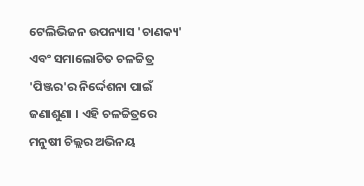ଟେଲିଭିଜନ ଉପନ୍ୟାସ 'ଚାଣକ୍ୟ' ଏବଂ ସମାଲୋଚିତ ଚଳଚ୍ଚିତ୍ର 'ପିଞ୍ଜର'ର ନିର୍ଦ୍ଦେଶନା ପାଇଁ ଜଣାଶୁଣା । ଏହି ଚଳଚ୍ଚିତ୍ରରେ ମନୁଷୀ ଚିଲ୍ଲର ଅଭିନୟ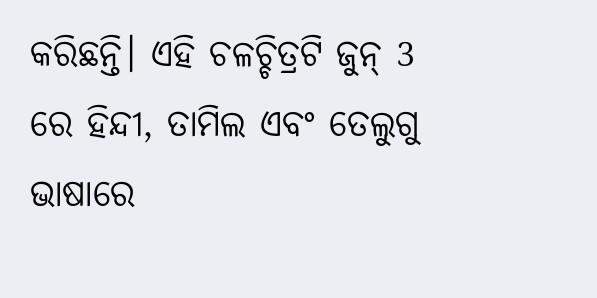କରିଛନ୍ତି। ଏହି ଚଳଚ୍ଚିତ୍ରଟି ଜୁନ୍ 3 ରେ ହିନ୍ଦୀ, ତାମିଲ ଏବଂ ତେଲୁଗୁ ଭାଷାରେ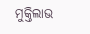ମୁକ୍ତିଲାଭ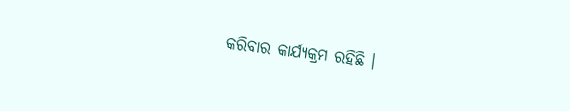କରିବାର କାର୍ଯ୍ୟକ୍ରମ ରହିଛି ।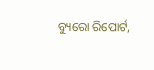ବ୍ୟୁରୋ ରିପୋର୍ଟ,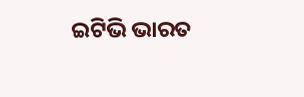ଇଟିଭି ଭାରତ